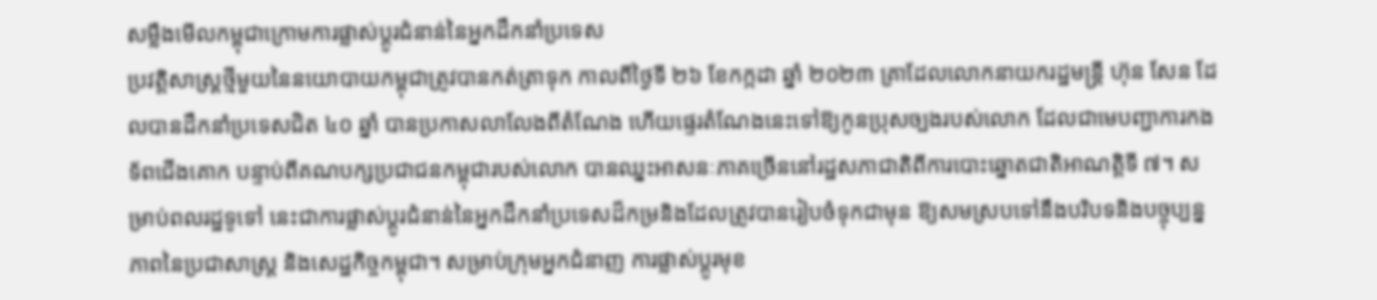សម្លឹងមើលកម្ពុជាក្រោមការផ្លាស់ប្តូរជំនាន់នៃអ្នកដឹកនាំប្រទេស
ប្រវត្តិសាស្ត្រថ្មីមួយនៃនយោបាយកម្ពុជាត្រូវបានកត់ត្រាទុក កាលពីថ្ងៃទី ២៦ ខែកក្កដា ឆ្នាំ ២០២៣ គ្រាដែលលោកនាយករដ្ឋមន្ត្រី ហ៊ុន សែន ដែលបានដឹកនាំប្រទេសជិត ៤០ ឆ្នាំ បានប្រកាសលាលែងពីតំណែង ហើយផ្ទេរតំណែងនេះទៅឱ្យកូនប្រុសច្បងរបស់លោក ដែលជាមេបញ្ជាការកងទ័ពជើងគោក បន្ទាប់ពីគណបក្សប្រជាជនកម្ពុជារបស់លោក បានឈ្នះអាសនៈភាគច្រើននៅរដ្ឋសភាជាតិពីការបោះឆ្នោតជាតិអាណត្តិទី ៧។ សម្រាប់ពលរដ្ឋទូទៅ នេះជាការផ្លាស់ប្តូរជំនាន់នៃអ្នកដឹកនាំប្រទេសដ៏កម្រនិងដែលត្រូវបានរៀបចំទុកជាមុន ឱ្យសមស្របទៅនឹងបរិបទនិងបច្ចុប្បន្នភាពនៃប្រជាសាស្ត្រ និងសេដ្ឋកិច្ចកម្ពុជា។ សម្រាប់ក្រុមអ្នកជំនាញ ការផ្លាស់ប្តូរមុខ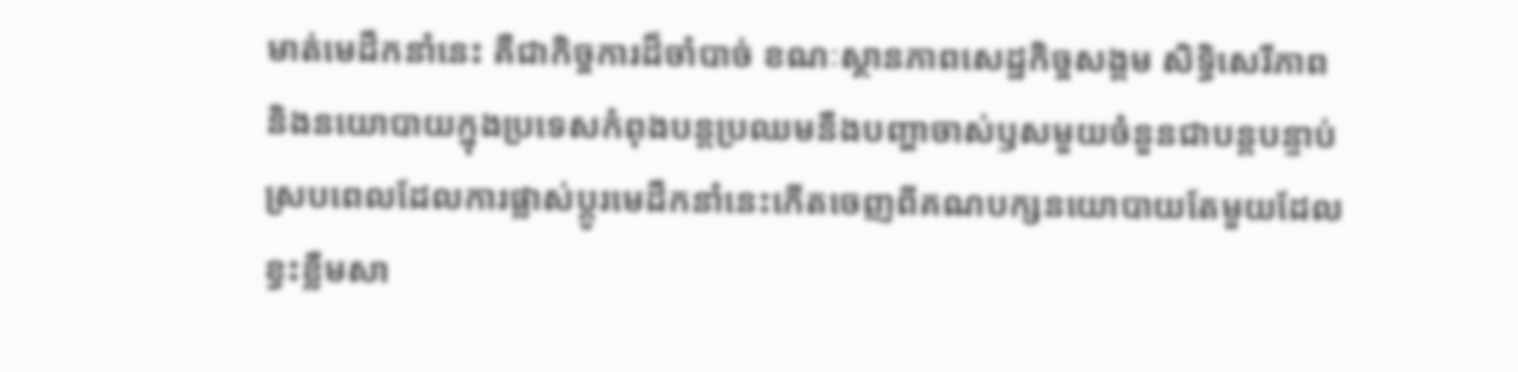មាត់មេដឹកនាំនេះ គឺជាកិច្ចការដ៏ចាំបាច់ ខណៈស្ថានភាពសេដ្ឋកិច្ចសង្គម សិទ្ធិសេរីភាព និងនយោបាយក្នុងប្រទេសកំពុងបន្តប្រឈមនឹងបញ្ហាចាស់ឫសមួយចំនួនជាបន្តបន្ទាប់ ស្របពេលដែលការផ្លាស់ប្តូរមេដឹកនាំនេះកើតចេញពីគណបក្សនយោបាយតែមួយដែលខ្វះខ្លឹមសា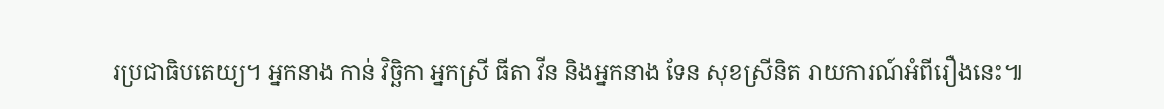រប្រជាធិបតេយ្យ។ អ្នកនាង កាន់ វិច្ឆិកា អ្នកស្រី ធីតា វីន និងអ្នកនាង ទែន សុខស្រីនិត រាយការណ៍អំពីរឿងនេះ៕